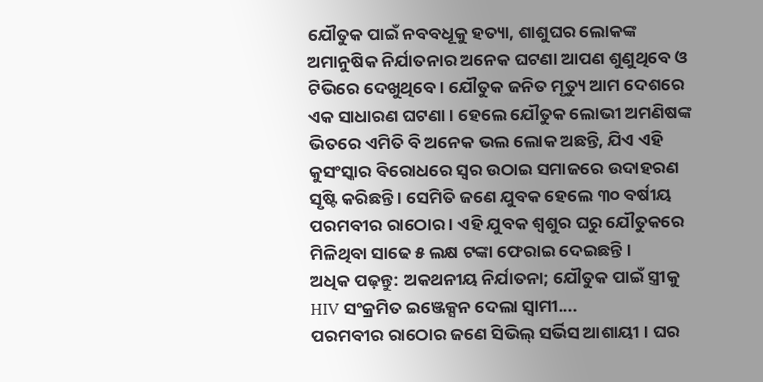ଯୌତୁକ ପାଇଁ ନବବଧୂକୁ ହତ୍ୟା, ଶାଶୁଘର ଲୋକଙ୍କ ଅମାନୁଷିକ ନିର୍ଯାତନାର ଅନେକ ଘଟଣା ଆପଣ ଶୁଣୁଥିବେ ଓ ଟିଭିରେ ଦେଖୁଥିବେ । ଯୌତୁକ ଜନିତ ମୃତ୍ୟୁ ଆମ ଦେଶରେ ଏକ ସାଧାରଣ ଘଟଣା । ହେଲେ ଯୌତୁକ ଲୋଭୀ ଅମଣିଷଙ୍କ ଭିତରେ ଏମିତି ବି ଅନେକ ଭଲ ଲୋକ ଅଛନ୍ତି, ଯିଏ ଏହି କୁସଂସ୍କାର ବିରୋଧରେ ସ୍ୱର ଉଠାଇ ସମାଜରେ ଉଦାହରଣ ସୃଷ୍ଟି କରିଛନ୍ତି । ସେମିତି ଜଣେ ଯୁବକ ହେଲେ ୩୦ ବର୍ଷୀୟ ପରମବୀର ରାଠୋର । ଏହି ଯୁବକ ଶ୍ୱଶୁର ଘରୁ ଯୌତୁକରେ ମିଳିଥିବା ସାଢେ ୫ ଲକ୍ଷ ଟଙ୍କା ଫେରାଇ ଦେଇଛନ୍ତି ।
ଅଧିକ ପଢ଼ନ୍ତୁ: ଅକଥନୀୟ ନିର୍ଯାତନା; ଯୌତୁକ ପାଇଁ ସ୍ତ୍ରୀକୁ HIV ସଂକ୍ରମିତ ଇଞ୍ଜେକ୍ସନ ଦେଲା ସ୍ବାମୀ....
ପରମବୀର ରାଠୋର ଜଣେ ସିଭିଲ୍ ସର୍ଭିସ ଆଶାୟୀ । ଘର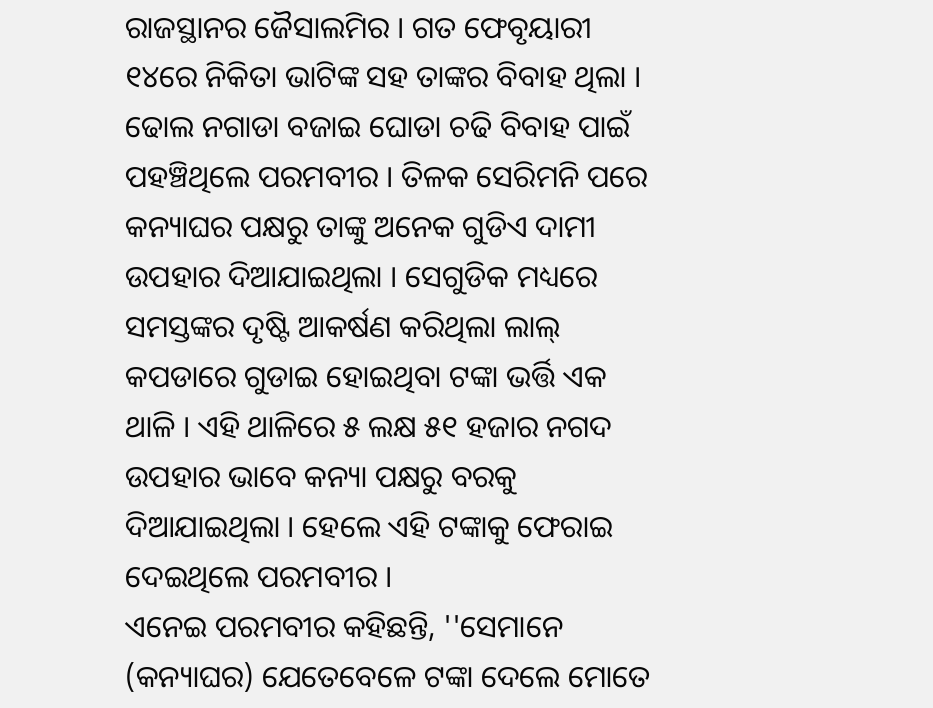ରାଜସ୍ଥାନର ଜୈସାଲମିର । ଗତ ଫେବୃୟାରୀ ୧୪ରେ ନିକିତା ଭାଟିଙ୍କ ସହ ତାଙ୍କର ବିବାହ ଥିଲା । ଢୋଲ ନଗାଡା ବଜାଇ ଘୋଡା ଚଢି ବିବାହ ପାଇଁ ପହଞ୍ଚିଥିଲେ ପରମବୀର । ତିଳକ ସେରିମନି ପରେ କନ୍ୟାଘର ପକ୍ଷରୁ ତାଙ୍କୁ ଅନେକ ଗୁଡିଏ ଦାମୀ ଉପହାର ଦିଆଯାଇଥିଲା । ସେଗୁଡିକ ମଧ୍ୟରେ ସମସ୍ତଙ୍କର ଦୃଷ୍ଟି ଆକର୍ଷଣ କରିଥିଲା ଲାଲ୍ କପଡାରେ ଗୁଡାଇ ହୋଇଥିବା ଟଙ୍କା ଭର୍ତ୍ତି ଏକ ଥାଳି । ଏହି ଥାଳିରେ ୫ ଲକ୍ଷ ୫୧ ହଜାର ନଗଦ ଉପହାର ଭାବେ କନ୍ୟା ପକ୍ଷରୁ ବରକୁ ଦିଆଯାଇଥିଲା । ହେଲେ ଏହି ଟଙ୍କାକୁ ଫେରାଇ ଦେଇଥିଲେ ପରମବୀର ।
ଏନେଇ ପରମବୀର କହିଛନ୍ତି, ''ସେମାନେ (କନ୍ୟାଘର) ଯେତେବେଳେ ଟଙ୍କା ଦେଲେ ମୋତେ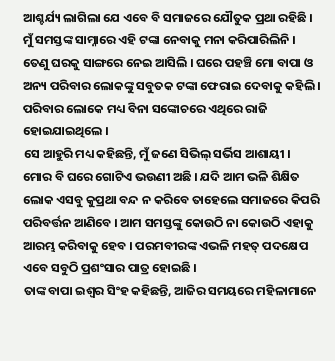ଆଶ୍ଚର୍ଯ୍ୟ ଲାଗିଲା ଯେ ଏବେ ବି ସମାଜରେ ଯୌତୁକ ପ୍ରଥା ରହିଛି । ମୁଁ ସମସ୍ତଙ୍କ ସାମ୍ନାରେ ଏହି ଟଙ୍କା ନେବାକୁ ମନା କରିପାରିଲିନି । ତେଣୁ ଘରକୁ ସାଙ୍ଗରେ ନେଇ ଆସିଲି । ଘରେ ପହଞ୍ଚି ମୋ ବାପା ଓ ଅନ୍ୟ ପରିବାର ଲୋକଙ୍କୁ ସବୁତକ ଟଙ୍କା ଫେରାଇ ଦେବାକୁ କହିଲି । ପରିବାର ଲୋକେ ମଧ୍ୟ ବିନା ସଙ୍କୋଚରେ ଏଥିରେ ରାଜି ହୋଇଯାଇଥିଲେ ।
ସେ ଆହୁରି ମଧ୍ୟ କହିଛନ୍ତି, ମୁଁ ଜଣେ ସିଭିଲ୍ ସର୍ଭିସ ଆଶାୟୀ । ମୋର ବି ଘରେ ଗୋଟିଏ ଭଉଣୀ ଅଛି । ଯଦି ଆମ ଭଳି ଶିକ୍ଷିତ ଲୋକ ଏସବୁ କୁପ୍ରଥା ବନ୍ଦ ନ କରିବେ ତାହେଲେ ସମାଜରେ କିପରି ପରିବର୍ତ୍ତନ ଆଣିବେ । ଆମ ସମସ୍ତଙ୍କୁ କୋଉଠି ନା କୋଉଠି ଏହାକୁ ଆରମ୍ଭ କରିବାକୁ ହେବ । ପରମବୀରଙ୍କ ଏଭଳି ମହତ୍ ପଦକ୍ଷେପ ଏବେ ସବୁଠି ପ୍ରଶଂସାର ପାତ୍ର ହୋଇଛି ।
ତାଙ୍କ ବାପା ଇଶ୍ୱର ସିଂହ କହିଛନ୍ତି, ଆଜିର ସମୟରେ ମହିଳାମାନେ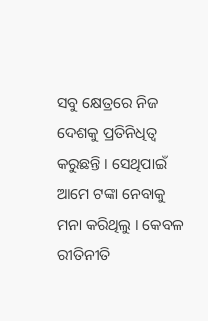ସବୁ କ୍ଷେତ୍ରରେ ନିଜ ଦେଶକୁ ପ୍ରତିନିଧିତ୍ୱ କରୁଛନ୍ତି । ସେଥିପାଇଁ ଆମେ ଟଙ୍କା ନେବାକୁ ମନା କରିଥିଲୁ । କେବଳ ରୀତିନୀତି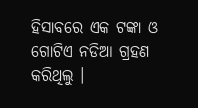ହିସାବରେ ଏକ ଟଙ୍କା ଓ ଗୋଟିଏ ନଡିଆ ଗ୍ରହଣ କରିଥିଲୁ ।